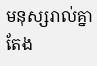មនុស្សរាល់គ្នាតែង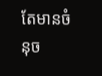តែមានចំនុច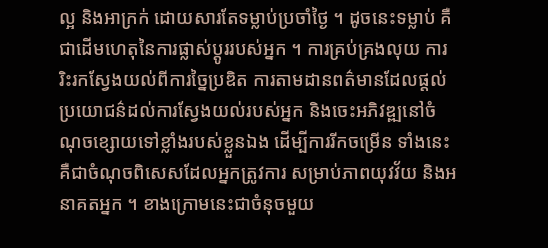ល្អ និងអាក្រក់ ដោយសារតែទម្លាប់ប្រចាំថ្ងៃ ។ ដូចនេះទម្លាប់ គឺជាដើមហេតុនៃការផ្លាស់ប្តូររបស់អ្នក ។ ការគ្រប់គ្រងលុយ ការរិះរកស្វែងយល់ពីការច្នៃប្រឌិត ការតាមដានពត៌មានដែលផ្តល់ប្រយោជន៌ដល់ការស្វែងយល់របស់អ្នក និងចេះអភិវឌ្ឍនៅចំណុចខ្សោយទៅខ្លាំងរបស់ខ្លួនឯង ដើម្បីការរីកចម្រើន ទាំងនេះ គឺជាចំណុចពិសេសដែលអ្នកត្រូវការ សម្រាប់ភាពយុវវ័យ និងអនាគតអ្នក ។ ខាងក្រោមនេះជាចំនុចមួយ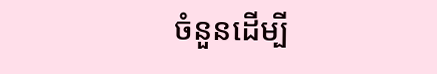ចំនួនដើម្បី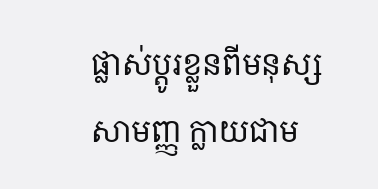ផ្លាស់ប្ដូរខ្លួនពីមនុស្សសាមញ្ញ ក្លាយជាម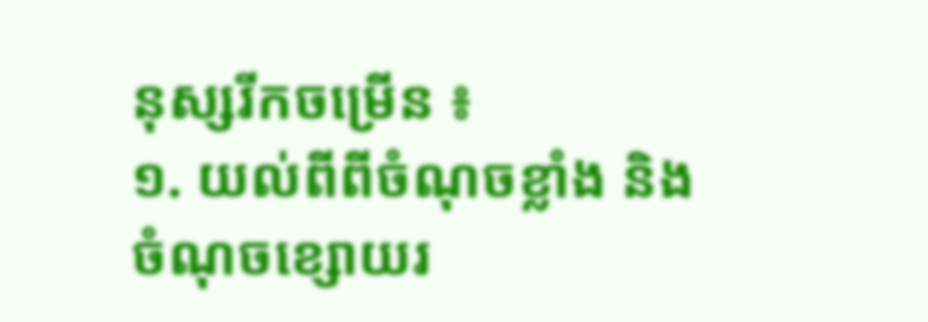នុស្សរីកចម្រើន ៖
១. យល់ពីពីចំណុចខ្លាំង និងចំណុចខ្សោយរ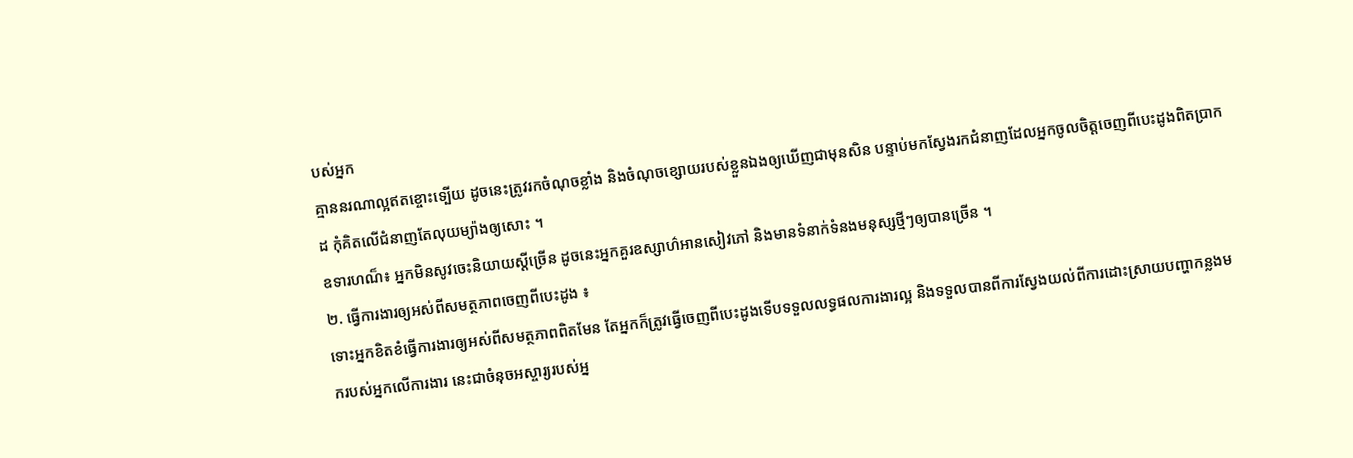បស់អ្នក
គ្មាននរណាល្អឥតខ្ចោះទ្បើយ ដូចនេះត្រូវរកចំណុចខ្លាំង និងចំណុចខ្សោយរបស់ខ្លួនឯងឲ្យឃើញជាមុនសិន បន្ទាប់មកស្វែងរកជំនាញដែលអ្នកចូលចិត្តចេញពីបេះដូងពិតប្រាកដ កុំគិតលើជំនាញតែលុយម្យ៉ាងឲ្យសោះ ។
ឧទារហណ៏៖ អ្នកមិនសូវចេះនិយាយស្តីច្រើន ដូចនេះអ្នកគួរឧស្សាហ៌អានសៀវភៅ និងមានទំនាក់ទំនងមនុស្សថ្មីៗឲ្យបានច្រើន ។
២. ធ្វើការងារឲ្យអស់ពីសមត្ថភាពចេញពីបេះដូង ៖
ទោះអ្នកខិតខំធ្វើការងារឲ្យអស់ពីសមត្ថភាពពិតមែន តែអ្នកក៏ត្រូវធ្វើចេញពីបេះដូងទើបទទួលលទ្ធផលការងារល្អ និងទទួលបានពីការស្វែងយល់ពីការដោះស្រាយបញ្ហាកន្លងមករបស់អ្នកលើការងារ នេះជាចំនុចអស្ចារ្យរបស់អ្ន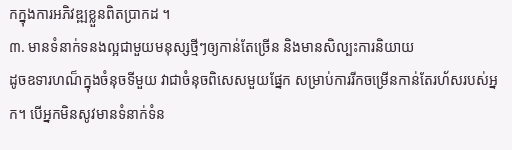កក្នុងការអភិវឌ្ឍខ្លួនពិតប្រាកដ ។
៣. មានទំនាក់ទនងល្អជាមួយមនុស្សថ្មីៗឲ្យកាន់តែច្រើន និងមានសិល្បះការនិយាយ
ដូចឧទារហណ៏ក្នុងចំនុចទីមួយ វាជាចំនុចពិសេសមួយផ្នែក សម្រាប់ការរីកចម្រើនកាន់តែរហ័សរបស់អ្នក។ បើអ្នកមិនសូវមានទំនាក់ទំន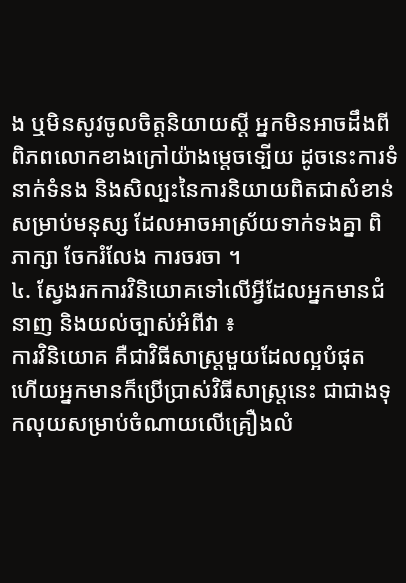ង ឬមិនសូវចូលចិត្តនិយាយស្តី អ្នកមិនអាចដឹងពីពិភពលោកខាងក្រៅយ៉ាងម្តេចទ្បើយ ដូចនេះការទំនាក់ទំនង និងសិល្បះនៃការនិយាយពិតជាសំខាន់សម្រាប់មនុស្ស ដែលអាចអាស្រ័យទាក់ទងគ្នា ពិភាក្សា ចែករំលែង ការចរចា ។
៤. ស្វែងរកការវិនិយោគទៅលើអ្វីដែលអ្នកមានជំនាញ និងយល់ច្បាស់អំពីវា ៖
ការវិនិយោគ គឺជាវិធីសាស្រ្តមួយដែលល្អបំផុត ហើយអ្នកមានក៏ប្រើប្រាស់វិធីសាស្រ្តនេះ ជាជាងទុកលុយសម្រាប់ចំណាយលើគ្រឿងលំ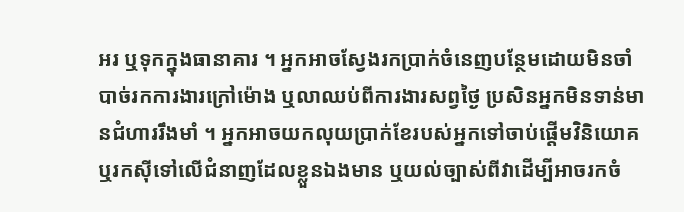អរ ឬទុកក្នុងធានាគារ ។ អ្នកអាចស្វែងរកប្រាក់ចំនេញបន្ថែមដោយមិនចាំបាច់រកការងារក្រៅម៉ោង ឬលាឈប់ពីការងារសព្វថ្ងៃ ប្រសិនអ្នកមិនទាន់មានជំហាររឹងមាំ ។ អ្នកអាចយកលុយប្រាក់ខែរបស់អ្នកទៅចាប់ផ្តើមវិនិយោគ ឬរកស៊ីទៅលើជំនាញដែលខ្លួនឯងមាន ឬយល់ច្បាស់ពីវាដើម្បីអាចរកចំ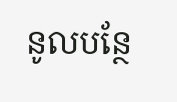នូលបន្ថែ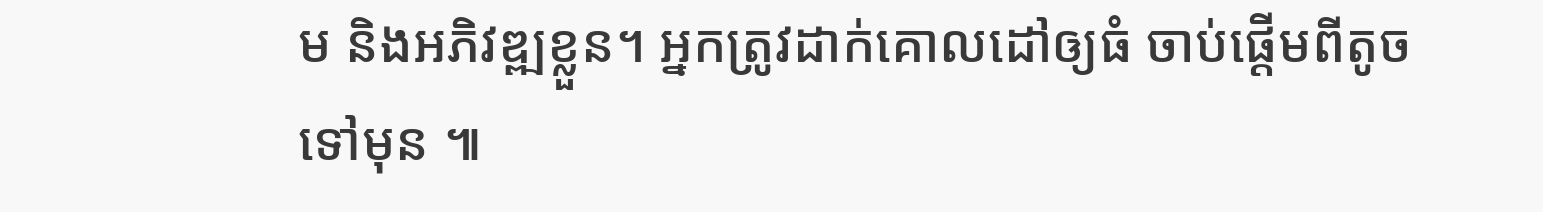ម និងអភិវឌ្ឍខ្លួន។ អ្នកត្រូវដាក់គោលដៅឲ្យធំ ចាប់ផ្តើមពីតូចទៅមុន ៕